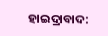ହାଇଦ୍ରାବାଦ: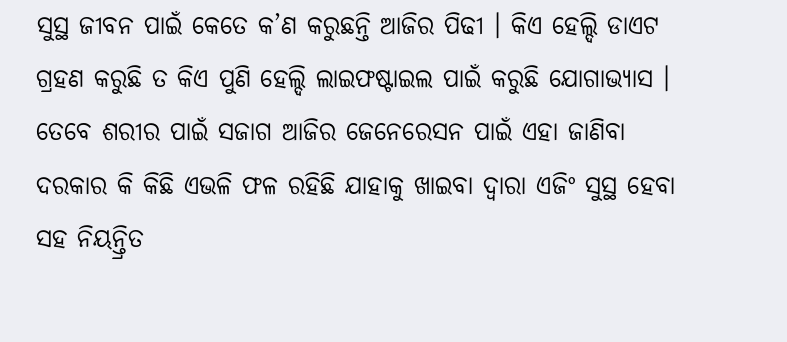ସୁସ୍ଥ ଜୀବନ ପାଇଁ କେତେ କ’ଣ କରୁଛନ୍ତି ଆଜିର ପିଢୀ । କିଏ ହେଲ୍ଦି ଡାଏଟ ଗ୍ରହଣ କରୁଛି ତ କିଏ ପୁଣି ହେଲ୍ଦି ଲାଇଫଷ୍ଟାଇଲ ପାଇଁ କରୁଛି ଯୋଗାଭ୍ୟାସ । ତେବେ ଶରୀର ପାଇଁ ସଜାଗ ଆଜିର ଜେନେରେସନ ପାଇଁ ଏହା ଜାଣିବା ଦରକାର କି କିଛି ଏଭଳି ଫଳ ରହିଛି ଯାହାକୁ ଖାଇବା ଦ୍ବାରା ଏଜିଂ ସୁସ୍ଥ ହେବା ସହ ନିୟନ୍ତ୍ରିତ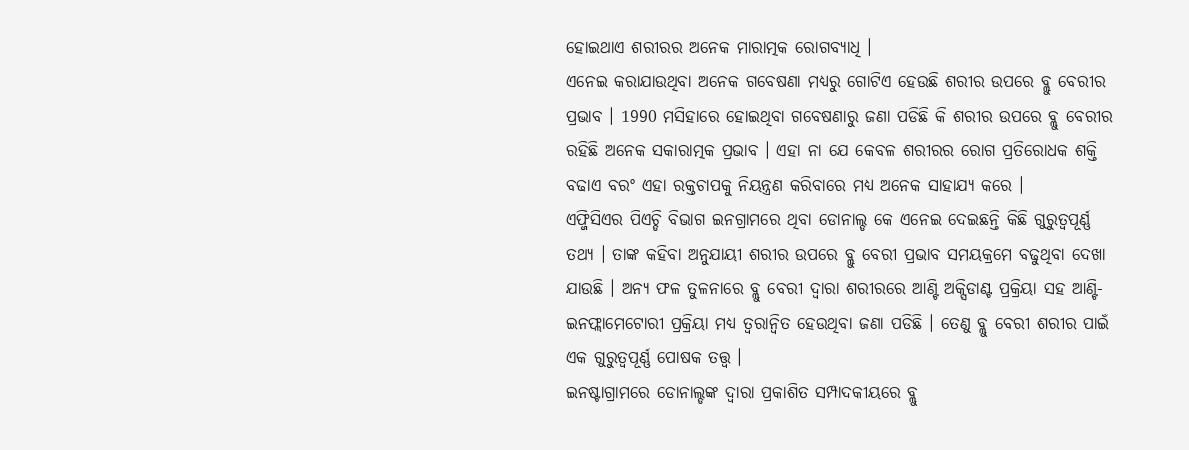ହୋଇଥାଏ ଶରୀରର ଅନେକ ମାରାତ୍ମକ ରୋଗବ୍ୟାଧି ।
ଏନେଇ କରାଯାଉଥିବା ଅନେକ ଗବେଷଣା ମଧ୍ୟରୁ ଗୋଟିଏ ହେଉଛି ଶରୀର ଉପରେ ବ୍ଲୁ ବେରୀର ପ୍ରଭାବ । 1990 ମସିହାରେ ହୋଇଥିବା ଗବେଷଣାରୁ ଜଣା ପଡିଛି କି ଶରୀର ଉପରେ ବ୍ଲୁ ବେରୀର ରହିଛି ଅନେକ ସକାରାତ୍ମକ ପ୍ରଭାବ । ଏହା ନା ଯେ କେବଳ ଶରୀରର ରୋଗ ପ୍ରତିରୋଧକ ଶକ୍ତି ବଢାଏ ବରଂ ଏହା ରକ୍ତଚାପକୁ ନିୟନ୍ତ୍ରଣ କରିବାରେ ମଧ୍ୟ ଅନେକ ସାହାଯ୍ୟ କରେ ।
ଏଫ୍ଜିସିଏର ପିଏଚ୍ଡି ବିଭାଗ ଇନଗ୍ରାମରେ ଥିବା ଡୋନାଲ୍ଡ କେ ଏନେଇ ଦେଇଛନ୍ତି କିଛି ଗୁରୁତ୍ବପୂର୍ଣ୍ଣ ତଥ୍ୟ । ତାଙ୍କ କହିବା ଅନୁଯାୟୀ ଶରୀର ଉପରେ ବ୍ଲୁ ବେରୀ ପ୍ରଭାବ ସମୟକ୍ରମେ ବଢୁଥିବା ଦେଖା ଯାଉଛି । ଅନ୍ୟ ଫଳ ତୁଳନାରେ ବ୍ଲୁ ବେରୀ ଦ୍ବାରା ଶରୀରରେ ଆଣ୍ଟି ଅକ୍ସିଡାଣ୍ଟ ପ୍ରକ୍ରିୟା ସହ ଆଣ୍ଟି-ଇନଫ୍ଲାମେଟୋରୀ ପ୍ରକ୍ରିୟା ମଧ୍ୟ ତ୍ବରାନ୍ବିତ ହେଉଥିବା ଜଣା ପଡିଛି । ତେଣୁ ବ୍ଲୁ ବେରୀ ଶରୀର ପାଇଁ ଏକ ଗୁରୁତ୍ବପୂର୍ଣ୍ଣ ପୋଷକ ତତ୍ତ୍ବ ।
ଇନଷ୍ଟାଗ୍ରାମରେ ଡୋନାଲ୍ଡଙ୍କ ଦ୍ବାରା ପ୍ରକାଶିତ ସମ୍ପାଦକୀୟରେ ବ୍ଲୁ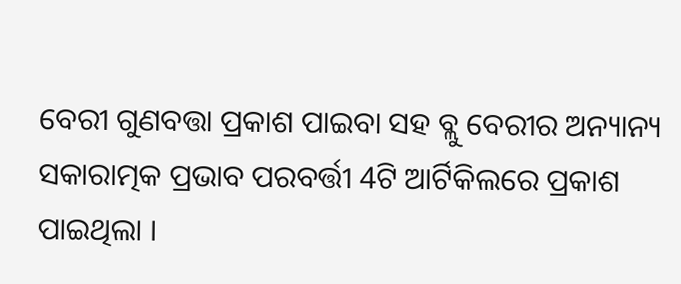ବେରୀ ଗୁଣବତ୍ତା ପ୍ରକାଶ ପାଇବା ସହ ବ୍ଲୁ ବେରୀର ଅନ୍ୟାନ୍ୟ ସକାରାତ୍ମକ ପ୍ରଭାବ ପରବର୍ତ୍ତୀ 4ଟି ଆର୍ଟିକିଲରେ ପ୍ରକାଶ ପାଇଥିଲା ।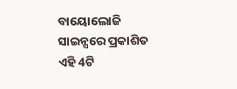ବାୟୋଲୋଜି ସାଇନ୍ସରେ ପ୍ରକାଶିତ ଏହି 4ଟି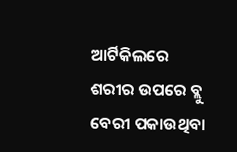ଆର୍ଟିକିଲରେ ଶରୀର ଉପରେ ବ୍ଲୁ ବେରୀ ପକାଉଥିବା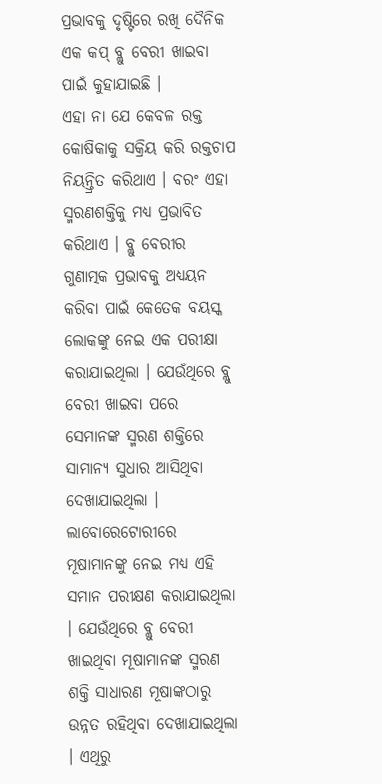ପ୍ରଭାବକୁ ଦୃଷ୍ଟିରେ ରଖି ଦୈନିକ ଏକ କପ୍ ବ୍ଲୁ ବେରୀ ଖାଇବା ପାଇଁ କୁହାଯାଇଛି ।
ଏହା ନା ଯେ କେବଳ ରକ୍ତ କୋଷିକାକୁ ସକ୍ରିୟ କରି ରକ୍ତଚାପ ନିୟନ୍ତ୍ରିତ କରିଥାଏ । ବରଂ ଏହା ସ୍ମରଣଶକ୍ତିକୁ ମଧ୍ୟ ପ୍ରଭାବିତ କରିଥାଏ । ବ୍ଲୁ ବେରୀର ଗୁଣାତ୍ମକ ପ୍ରଭାବକୁ ଅଧ୍ୟୟନ କରିବା ପାଇଁ କେତେକ ବୟସ୍କ ଲୋକଙ୍କୁ ନେଇ ଏକ ପରୀକ୍ଷା କରାଯାଇଥିଲା । ଯେଉଁଥିରେ ବ୍ଲୁ ବେରୀ ଖାଇବା ପରେ ସେମାନଙ୍କ ସ୍ମରଣ ଶକ୍ତିରେ ସାମାନ୍ୟ ସୁଧାର ଆସିଥିବା ଦେଖାଯାଇଥିଲା ।
ଲାବୋରେଟୋରୀରେ ମୂଷାମାନଙ୍କୁ ନେଇ ମଧ୍ୟ ଏହି ସମାନ ପରୀକ୍ଷଣ କରାଯାଇଥିଲା । ଯେଉଁଥିରେ ବ୍ଲୁ ବେରୀ ଖାଇଥିବା ମୂଷାମାନଙ୍କ ସ୍ମରଣ ଶକ୍ତି ସାଧାରଣ ମୂଷାଙ୍କଠାରୁ ଉନ୍ନତ ରହିଥିବା ଦେଖାଯାଇଥିଲା । ଏଥିରୁ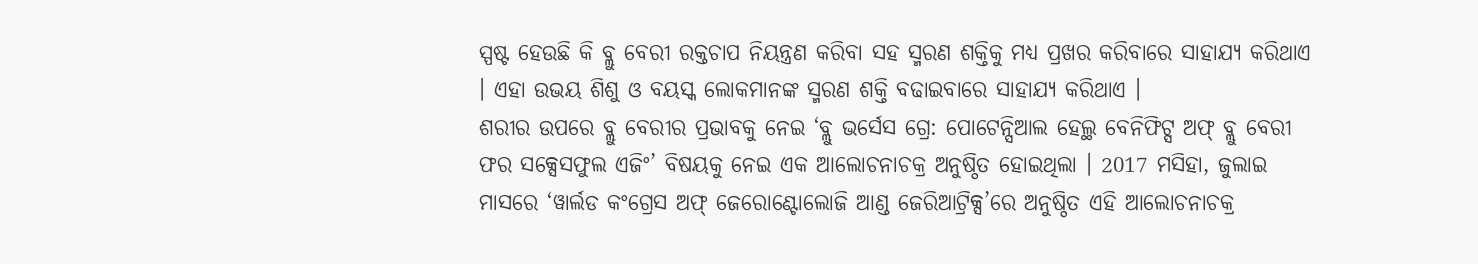ସ୍ପଷ୍ଟ ହେଉଛି କି ବ୍ଲୁ ବେରୀ ରକ୍ତଚାପ ନିୟନ୍ତ୍ରଣ କରିବା ସହ ସ୍ମରଣ ଶକ୍ତିକୁ ମଧ୍ୟ ପ୍ରଖର କରିବାରେ ସାହାଯ୍ୟ କରିଥାଏ । ଏହା ଉଭୟ ଶିଶୁ ଓ ବୟସ୍କ ଲୋକମାନଙ୍କ ସ୍ମରଣ ଶକ୍ତି ବଢାଇବାରେ ସାହାଯ୍ୟ କରିଥାଏ ।
ଶରୀର ଉପରେ ବ୍ଲୁ ବେରୀର ପ୍ରଭାବକୁ ନେଇ ‘ବ୍ଲୁ ଭର୍ସେସ ଗ୍ରେ: ପୋଟେନ୍ସିଆଲ ହେଲ୍ଥ ବେନିଫିଟ୍ସ ଅଫ୍ ବ୍ଲୁ ବେରୀ ଫର ସକ୍ସେସଫୁଲ ଏଜିଂ’ ବିଷୟକୁ ନେଇ ଏକ ଆଲୋଚନାଚକ୍ର ଅନୁଷ୍ଠିତ ହୋଇଥିଲା । 2017 ମସିହା, ଜୁଲାଇ ମାସରେ ‘ୱାର୍ଲଡ କଂଗ୍ରେସ ଅଫ୍ ଜେରୋଣ୍ଟୋଲୋଜି ଆଣ୍ଡ ଜେରିଆଟ୍ରିକ୍ସ’ରେ ଅନୁଷ୍ଠିତ ଏହି ଆଲୋଚନାଚକ୍ର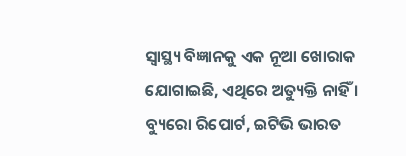ସ୍ବାସ୍ଥ୍ୟ ବିଜ୍ଞାନକୁ ଏକ ନୂଆ ଖୋରାକ ଯୋଗାଇଛି, ଏଥିରେ ଅତ୍ୟୁକ୍ତି ନାହିଁ ।
ବ୍ୟୁରୋ ରିପୋର୍ଟ, ଇଟିଭି ଭାରତ